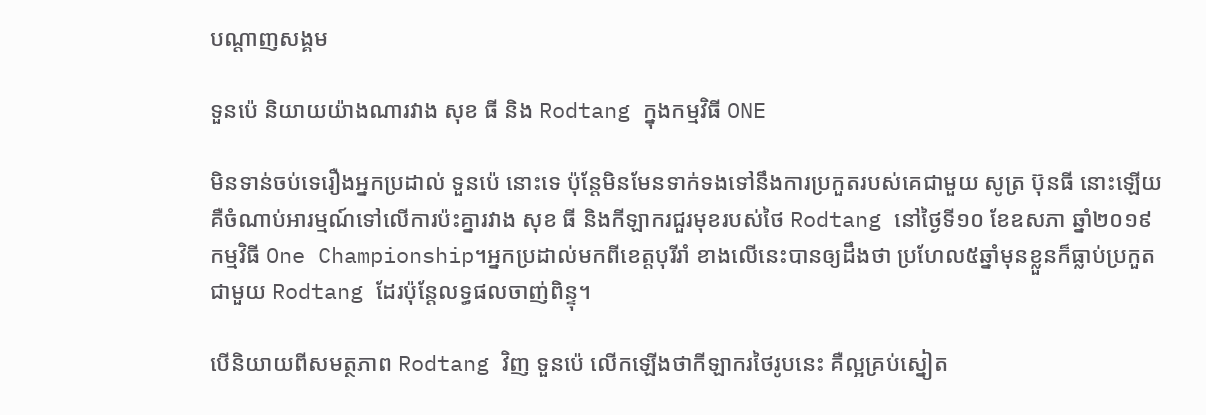បណ្តាញសង្គម

ទួនប៉េ និយាយយ៉ាងណារវាង សុខ ធី និង Rodtang ក្នុងកម្មវិធី ONE

មិនទាន់ចប់ទេរឿងអ្នកប្រដាល់ ទួនប៉េ នោះទេ ប៉ុន្តែមិនមែនទាក់ទងទៅនឹងការប្រកួតរបស់គេជាមួយ សូត្រ ប៊ុនធី នោះឡើយ គឺចំណាប់អារម្មណ៍ទៅលើការប៉ះគ្នារវាង សុខ ធី និងកីឡាករជួរមុខរបស់ថៃ Rodtang នៅថ្ងៃទី១០ ខែឧសភា ឆ្នាំ២០១៩ កម្មវិធី One Championship។អ្នកប្រដាល់មកពីខេត្តបុរីរាំ ខាងលើនេះបានឲ្យដឹងថា ប្រហែល៥ឆ្នាំមុនខ្លួនក៏ធ្លាប់ប្រកួតជាមួយ Rodtang ដែរប៉ុន្តែលទ្ធផលចាញ់ពិន្ទុ។

បើនិយាយពីសមត្ថភាព Rodtang វិញ ទួនប៉េ លើកឡើងថាកីឡាករថៃរូបនេះ គឺល្អគ្រប់ស្នៀត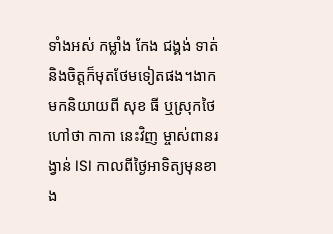ទាំងអស់ កម្លាំង កែង ជង្គង់ ទាត់ និងចិត្តក៏មុតថែមទៀតផង។ងាកមកនិយាយពី សុខ ធី ឬស្រុកថៃហៅថា កាកា នេះវិញ ម្ចាស់ពានរង្វាន់ ISI កាលពីថ្ងៃអាទិត្យមុនខាង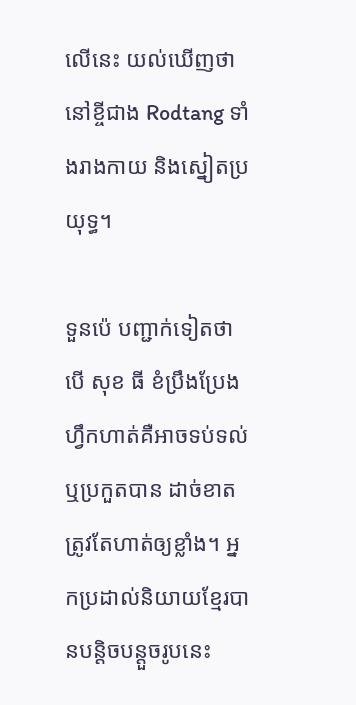លើនេះ យល់ឃើញថា នៅខ្ចីជាង Rodtang ទាំងរាងកាយ និងស្នៀតប្រយុទ្ធ។

ទួនប៉េ បញ្ជាក់ទៀតថា បើ សុខ ធី ខំប្រឹងប្រែងហ្វឹកហាត់គឺអាចទប់ទល់ ឬប្រកួតបាន ដាច់ខាតត្រូវតែហាត់ឲ្យខ្លាំង។ អ្នកប្រដាល់និយាយខ្មែរបានបន្តិចបន្តួចរូបនេះ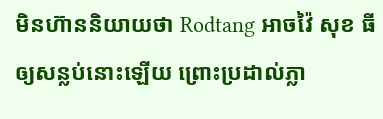មិនហ៊ាននិយាយថា Rodtang អាចវ៉ៃ សុខ ធី ឲ្យសន្លប់នោះឡើយ ព្រោះប្រដាល់ភ្លា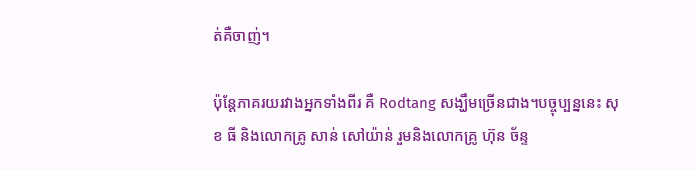ត់គឺចាញ់។

ប៉ុន្តែភាគរយរវាងអ្នកទាំងពីរ គឺ Rodtang សង្ឃឹមច្រើនជាង។បច្ចុប្បន្ននេះ សុខ ធី និងលោកគ្រូ សាន់ សៅយ៉ាន់ រួមនិងលោកគ្រូ ហ៊ុន ច័ន្ទ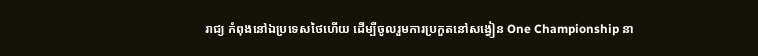រាជ្យ កំពុងនៅឯប្រទេសថៃហើយ ដើម្បីចូលរួមការប្រកួតនៅសង្វៀន One Championship នា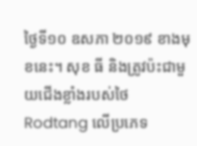ថ្ងៃទី១០ ឧសភា ២០១៩ ខាងមុខនេះ។ សុខ ធី និងត្រូវប៉ះជាមួយជើងខ្លាំងរបស់ថៃ Rodtang លើប្រភេទ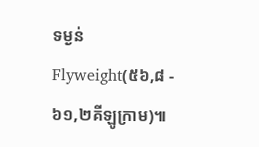ទម្ងន់ Flyweight(៥៦,៨ - ៦១,២គីឡូក្រាម)៕